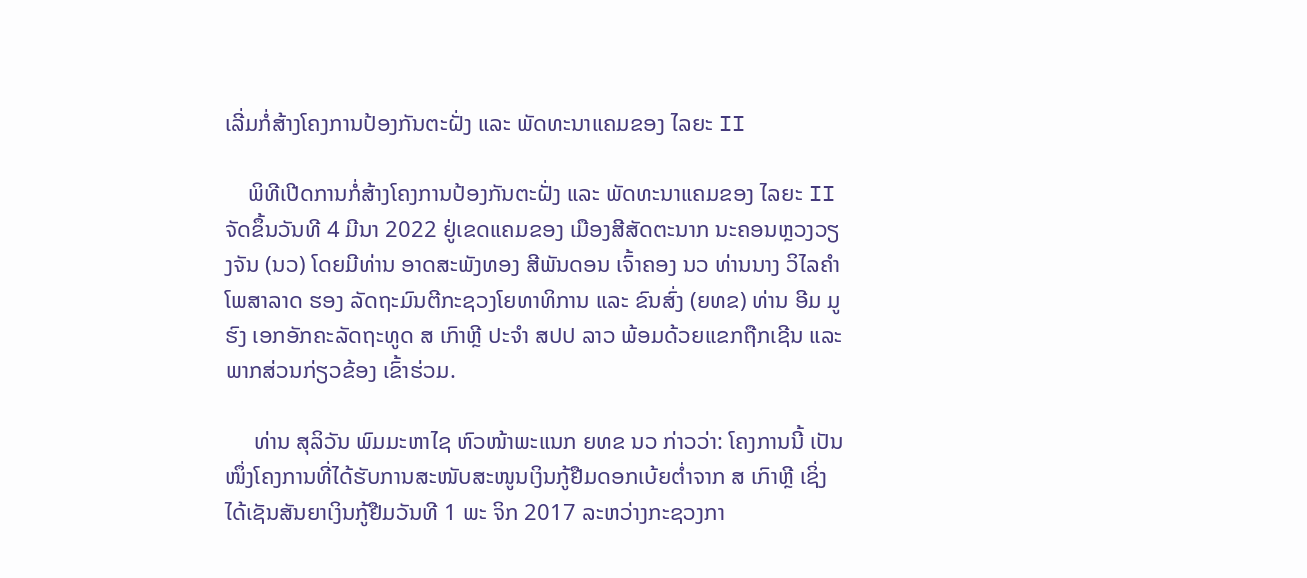ເລີ່ມກໍ່ສ້າງໂຄງການປ້ອງກັນຕະຝັ່ງ ແລະ ພັດທະນາແຄມຂອງ ໄລຍະ II

    ພິທີເປີດການກໍ່ສ້າງໂຄງການປ້ອງກັນຕະຝັ່ງ ແລະ ພັດທະນາແຄມຂອງ ໄລຍະ II ຈັດຂຶ້ນວັນທີ 4 ມີນາ 2022 ຢູ່ເຂດແຄມຂອງ ເມືອງສີສັດຕະນາກ ນະຄອນຫຼວງວຽງຈັນ (ນວ) ໂດຍມີທ່ານ ອາດສະພັງທອງ ສີພັນດອນ ເຈົ້າຄອງ ນວ ທ່ານນາງ ວິໄລຄໍາ ໂພສາລາດ ຮອງ ລັດຖະມົນຕີກະຊວງໂຍທາທິການ ແລະ ຂົນສົ່ງ (ຍທຂ) ທ່ານ ອີມ ມູຮົງ ເອກອັກຄະລັດຖະທູດ ສ ເກົາຫຼີ ປະຈໍາ ສປປ ລາວ ພ້ອມດ້ວຍແຂກຖືກເຊີນ ແລະ ພາກສ່ວນກ່ຽວຂ້ອງ ເຂົ້າຮ່ວມ.

     ທ່ານ ສຸລິວັນ ພົມມະຫາໄຊ ຫົວໜ້າພະແນກ ຍທຂ ນວ ກ່າວວ່າ: ໂຄງການນີ້ ເປັນໜຶ່ງໂຄງການທີ່ໄດ້ຮັບການສະໜັບສະໜູນເງິນກູ້ຢືມດອກເບ້ຍຕໍ່າຈາກ ສ ເກົາຫຼີ ເຊິ່ງໄດ້ເຊັນສັນຍາເງິນກູ້ຢືມວັນທີ 1 ພະ ຈິກ 2017 ລະຫວ່າງກະຊວງກາ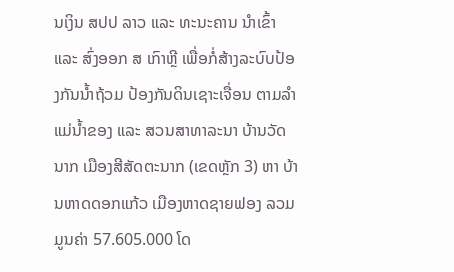ນເງິນ ສປປ ລາວ ແລະ ທະນະຄານ ນໍາເຂົ້າ ແລະ ສົ່ງອອກ ສ ເກົາຫຼີ ເພື່ອກໍ່ສ້າງລະບົບປ້ອງກັນນໍ້າຖ້ວມ ປ້ອງກັນດິນເຊາະເຈື່ອນ ຕາມລໍາແມ່ນໍ້າຂອງ ແລະ ສວນສາທາລະນາ ບ້ານວັດນາກ ເມືອງສີສັດຕະນາກ (ເຂດຫຼັກ 3) ຫາ ບ້ານຫາດດອກແກ້ວ ເມືອງຫາດຊາຍຟອງ ລວມມູນຄ່າ 57.605.000 ໂດ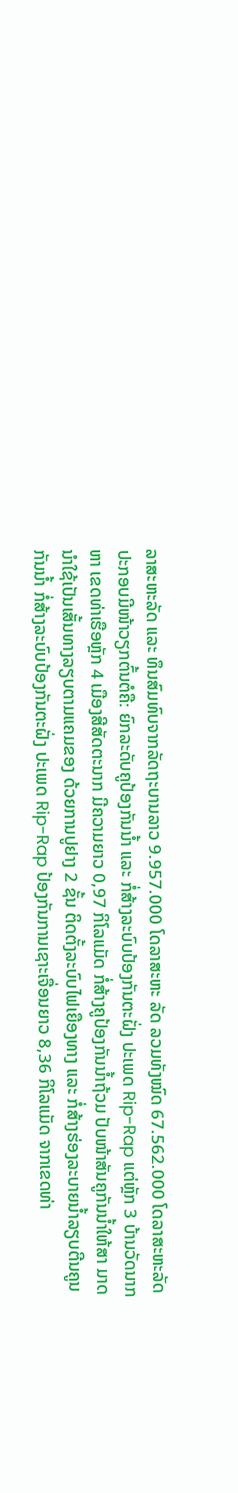ລາສະຫະລັດ ແລະ ທຶນສົມທົບຈາກລັດຖະບານລາວ 9.957.000 ໂດລາສະຫະ ລັດ ລວມທັງໝົດ 67.562.000 ໂດລາສະຫະລັດ ປະກອບມີໜ້າວຽກຕົ້ນຕໍຄື: ຍົກລະດັບຄູປ້ອງກັນນໍ້າ ແລະ ກໍ່ສ້າງລະບົບປ້ອງກັນຕະຝັ່ງ ປະເພດ Rip-Rap ແຕ່ຫຼັກ 3 ບ້ານວັດນາກ ຫາ ເຂດທ່າເຮືອຫຼັກ 4 ເມືອງສີສັດຕະນາກ ມີຄວາມຍາວ 0,97 ກິໂລແມັດ ກໍ່ສ້າງຄູປ້ອງກັນນໍ້າຖ້ວມ ປັບໜ້າສັນຄູກັນນໍ້າໃຫ້ສາ ມາດນໍາໃຊ້ເປັນເສັ້ນທາງລຽບຕາມແຄມຂອງ ດ້ວຍການປູຢາງ 2 ຊັ້ນ ຕິດຕັ້ງລະບົບໄຟເຍືອງທາງ ແລະ ກໍ່ສ້າງຮ່ອງລະບາຍນໍ້າລຽບຕີນຄູນກັນນໍ້າ ກໍ່ສ້າງລະບົບປ້ອງກັນຕະຝັ່ງ ປະເພດ Rip-Rap ປ້ອງກັນການເຊາະເຈື່ອນຍາວ 8,36 ກິໂລແມັດ ຈາກເຂດທ່າ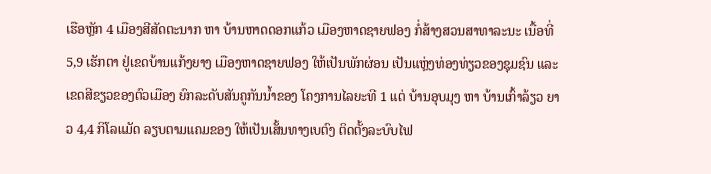ເຮືອຫຼັກ 4 ເມືອງສີສັດຕະນາກ ຫາ ບ້ານຫາດດອກແກ້ວ ເມືອງຫາດຊາຍຟອງ ກໍ່ສ້າງສວນສາທາລະນະ ເນື້ອທີ່ 5,9 ເຮັກຕາ ຢູ່ເຂດບ້ານແກ້ງຍາງ ເມືອງຫາດຊາຍຟອງ ໃຫ້ເປັນພັກຜ່ອນ ເປັນແຫຼ່ງທ່ອງທ່ຽວຂອງຊຸມຊົນ ແລະ ເຂດສີຂຽວຂອງຕົວເມືອງ ຍົກລະດັບສັນຄູກັນນໍ້າຂອງ ໂຄງການໄລຍະທີ 1 ແຕ່ ບ້ານອຸບມຸງ ຫາ ບ້ານເກົ້າລ້ຽວ ຍາວ 4,4 ກິໂລແມັດ ລຽບຕາມແຄມຂອງ ໃຫ້ເປັນເສັ້ນທາງເບຕົງ ຕິດຕັ້ງລະບົບໄຟ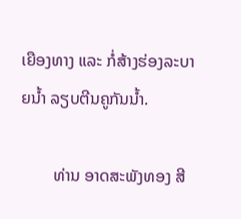ເຍືອງທາງ ແລະ ກໍ່ສ້າງຮ່ອງລະບາຍນໍ້າ ລຽບຕີນຄູກັນນໍ້າ.

        ທ່ານ ອາດສະພັງທອງ ສີ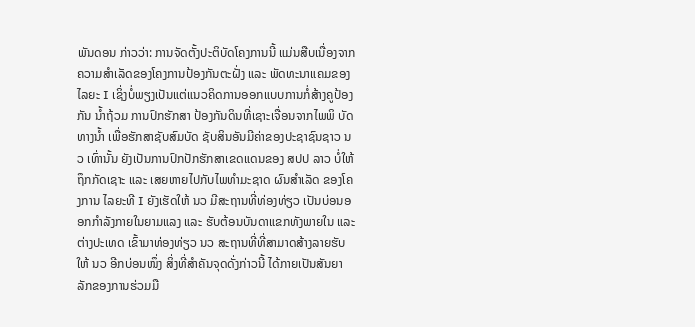ພັນດອນ ກ່າວວ່າ: ການຈັດຕັ້ງປະຕິບັດໂຄງການນີ້ ແມ່ນສືບເນື່ອງຈາກຄວາມສໍາເລັດຂອງໂຄງການປ້ອງກັນຕະຝັ່ງ ແລະ ພັດທະນາແຄມຂອງ ໄລຍະ I ເຊິ່ງບໍ່ພຽງເປັນແຕ່ແນວຄິດການອອກແບບການກໍ່ສ້າງຄູປ້ອງກັນ ນໍ້າຖ້ວມ ການປົກຮັກສາ ປ້ອງກັນດິນທີ່ເຊາະເຈື່ອນຈາກໄພພິ ບັດທາງນໍ້າ ເພື່ອຮັກສາຊັບສົມບັດ ຊັບສິນອັນມີຄ່າຂອງປະຊາຊົນຊາວ ນວ ເທົ່ານັ້ນ ຍັງເປັນການປົກປັກຮັກສາເຂດແດນຂອງ ສປປ ລາວ ບໍ່ໃຫ້ຖຶກກັດເຊາະ ແລະ ເສຍຫາຍໄປກັບໄພທໍາມະຊາດ ຜົນສໍາເລັດ ຂອງໂຄງການ ໄລຍະທີ I ຍັງເຮັດໃຫ້ ນວ ມີສະຖານທີ່ທ່ອງທ່ຽວ ເປັນບ່ອນອອກກໍາລັງກາຍໃນຍາມແລງ ແລະ ຮັບຕ້ອນບັນດາແຂກທັງພາຍໃນ ແລະ ຕ່າງປະເທດ ເຂົ້າມາທ່ອງທ່ຽວ ນວ ສະຖານທີ່ທີ່ສາມາດສ້າງລາຍຮັບໃຫ້ ນວ ອີກບ່ອນໜຶ່ງ ສິ່ງທີ່ສໍາຄັນຈຸດດັ່ງກ່າວນີ້ ໄດ້ກາຍເປັນສັນຍາລັກຂອງການຮ່ວມມື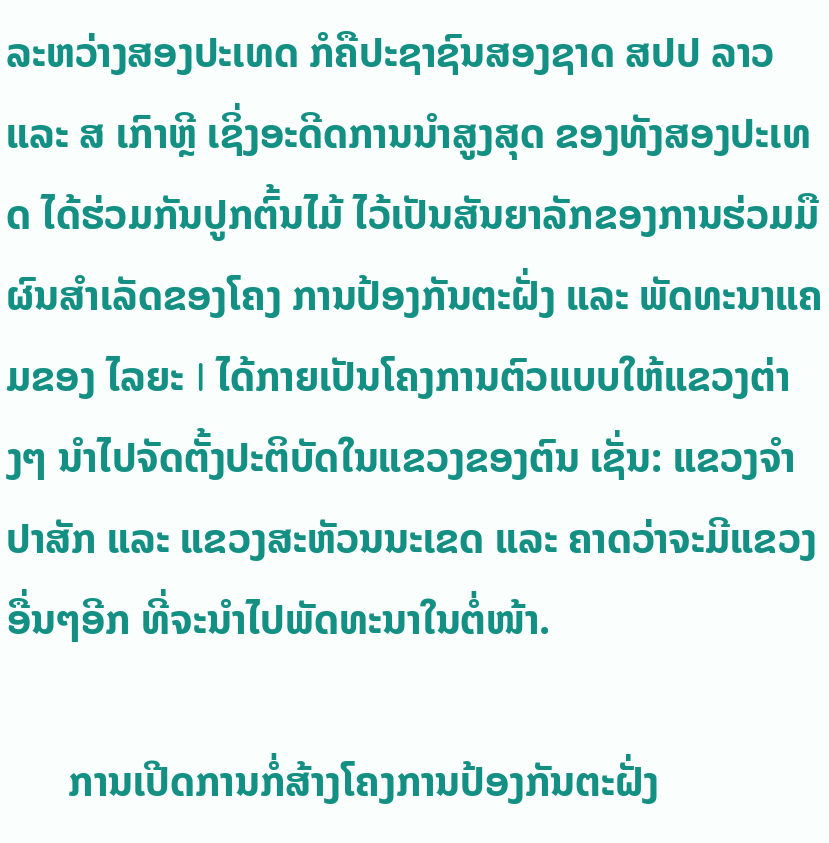ລະຫວ່າງສອງປະເທດ ກໍຄືປະຊາຊົນສອງຊາດ ສປປ ລາວ ແລະ ສ ເກົາຫຼີ ເຊິ່ງອະດີດການນໍາສູງສຸດ ຂອງທັງສອງປະເທດ ໄດ້ຮ່ວມກັນປູກຕົ້ນໄມ້ ໄວ້ເປັນສັນຍາລັກຂອງການຮ່ວມມື ຜົນສໍາເລັດຂອງໂຄງ ການປ້ອງກັນຕະຝັ່ງ ແລະ ພັດທະນາແຄມຂອງ ໄລຍະ I ໄດ້ກາຍເປັນໂຄງການຕົວແບບໃຫ້ແຂວງຕ່າງໆ ນໍາໄປຈັດຕັ້ງປະຕິບັດໃນແຂວງຂອງຕົນ ເຊັ່ນ: ແຂວງຈໍາປາສັກ ແລະ ແຂວງສະຫັວນນະເຂດ ແລະ ຄາດວ່າຈະມີແຂວງອື່ນໆອີກ ທີ່ຈະນຳໄປພັດທະນາໃນຕໍ່ໜ້າ.

      ການເປີດການກໍ່ສ້າງໂຄງການປ້ອງກັນຕະຝັ່ງ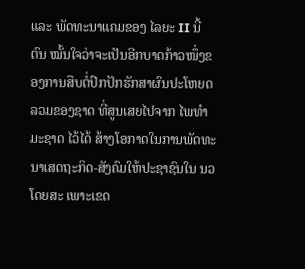ແລະ ພັດທະນາແຄມຂອງ ໄລຍະ II ນີ້ ຕົນ ໝັ້ນໃຈວ່າຈະເປັນອີກບາດກ້າວໜຶ່ງຂອງການສືບຕໍ່ປົກປັກຮັກສາຜົນປະໂຫຍດລວມຂອງຊາດ ທີ່ສູນເສຍໄປຈາກ ໄພທໍາມະຊາດ ໄວ້ໄດ້ ສ້າງໂອກາດໃນການພັດທະນາເສດຖະກິດ-ສັງຄົມໃຫ້ປະຊາຊົນໃນ ນວ ໂດຍສະ ເພາະເຂດ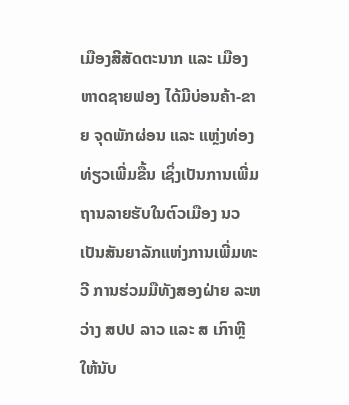ເມືອງສີສັດຕະນາກ ແລະ ເມືອງຫາດຊາຍຟອງ ໄດ້ມີບ່ອນຄ້າ-ຂາຍ ຈຸດພັກຜ່ອນ ແລະ ແຫຼ່ງທ່ອງທ່ຽວເພີ່ມຂື້ນ ເຊິ່ງເປັນການເພີ່ມຖານລາຍຮັບໃນຕົວເມືອງ ນວ ເປັນສັນຍາລັກແຫ່ງການເພີ່ມທະວີ ການຮ່ວມມືທັງສອງຝ່າຍ ລະຫວ່າງ ສປປ ລາວ ແລະ ສ ເກົາຫຼີ ໃຫ້ນັບ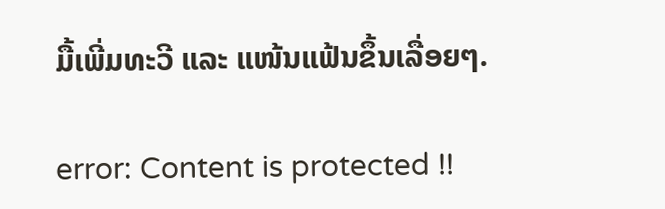ມື້ເພີ່ມທະວີ ແລະ ແໜ້ນແຟ້ນຂຶ້ນເລື່ອຍໆ.

error: Content is protected !!